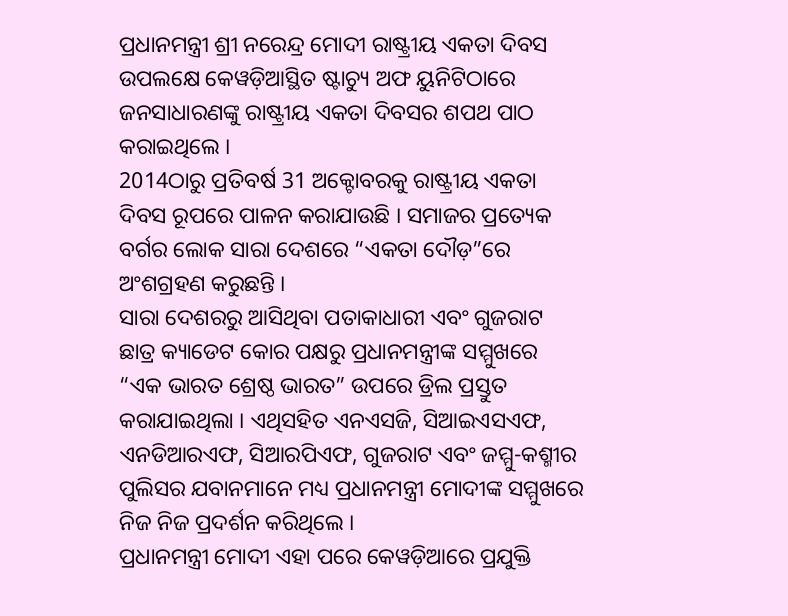ପ୍ରଧାନମନ୍ତ୍ରୀ ଶ୍ରୀ ନରେନ୍ଦ୍ର ମୋଦୀ ରାଷ୍ଟ୍ରୀୟ ଏକତା ଦିବସ ଉପଲକ୍ଷେ କେୱଡ଼ିଆସ୍ଥିତ ଷ୍ଟାଚ୍ୟୁ ଅଫ ୟୁନିଟିଠାରେ ଜନସାଧାରଣଙ୍କୁ ରାଷ୍ଟ୍ରୀୟ ଏକତା ଦିବସର ଶପଥ ପାଠ କରାଇଥିଲେ ।
2014ଠାରୁ ପ୍ରତିବର୍ଷ 31 ଅକ୍ଟୋବରକୁ ରାଷ୍ଟ୍ରୀୟ ଏକତା ଦିବସ ରୂପରେ ପାଳନ କରାଯାଉଛି । ସମାଜର ପ୍ରତ୍ୟେକ ବର୍ଗର ଲୋକ ସାରା ଦେଶରେ “ଏକତା ଦୌଡ଼”ରେ ଅଂଶଗ୍ରହଣ କରୁଛନ୍ତି ।
ସାରା ଦେଶରରୁ ଆସିଥିବା ପତାକାଧାରୀ ଏବଂ ଗୁଜରାଟ ଛାତ୍ର କ୍ୟାଡେଟ କୋର ପକ୍ଷରୁ ପ୍ରଧାନମନ୍ତ୍ରୀଙ୍କ ସମ୍ମୁଖରେ “ଏକ ଭାରତ ଶ୍ରେଷ୍ଠ ଭାରତ” ଉପରେ ଡ୍ରିଲ ପ୍ରସ୍ତୁତ କରାଯାଇଥିଲା । ଏଥିସହିତ ଏନଏସଜି, ସିଆଇଏସଏଫ, ଏନଡିଆରଏଫ, ସିଆରପିଏଫ, ଗୁଜରାଟ ଏବଂ ଜମ୍ମୁ-କଶ୍ମୀର ପୁଲିସର ଯବାନମାନେ ମଧ୍ୟ ପ୍ରଧାନମନ୍ତ୍ରୀ ମୋଦୀଙ୍କ ସମ୍ମୁଖରେ ନିଜ ନିଜ ପ୍ରଦର୍ଶନ କରିଥିଲେ ।
ପ୍ରଧାନମନ୍ତ୍ରୀ ମୋଦୀ ଏହା ପରେ କେୱଡ଼ିଆରେ ପ୍ରଯୁକ୍ତି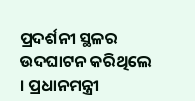ପ୍ରଦର୍ଶନୀ ସ୍ଥଳର ଉଦଘାଟନ କରିଥିଲେ । ପ୍ରଧାନମନ୍ତ୍ରୀ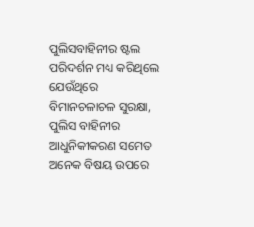ପୁଲିସବାହିନୀର ଷ୍ଟଲ ପରିଦର୍ଶନ ମଧ୍ୟ କରିଥିଲେ ଯେଉଁଥିରେ ବିମାନଚଳାଚଳ ସୁରକ୍ଷା, ପୁଲିସ ବାହିନୀର ଆଧୁନିକୀକରଣ ସମେତ ଅନେକ ବିଷୟ ଉପରେ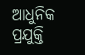ଆଧୁନିକ ପ୍ରଯୁକ୍ତି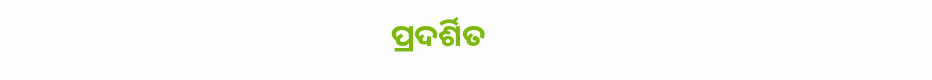ପ୍ରଦର୍ଶିତ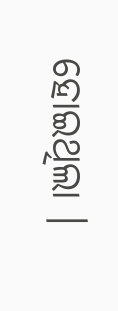ହୋଇଥିଲା ।